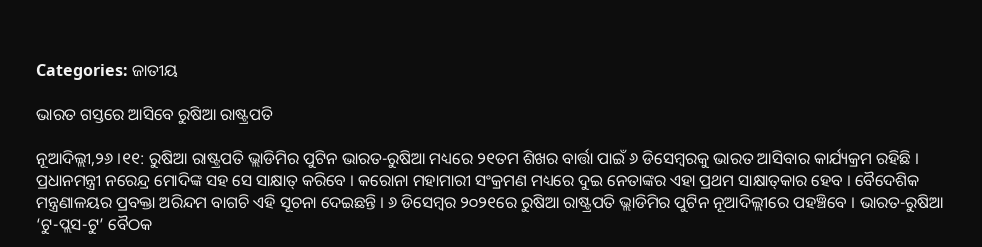Categories: ଜାତୀୟ

ଭାରତ ଗସ୍ତରେ ଆସିବେ ରୁଷିଆ ରାଷ୍ଟ୍ରପତି

ନୂଆଦିଲ୍ଲୀ,୨୬ ।୧୧: ରୁଷିଆ ରାଷ୍ଟ୍ରପତି ଭ୍ଲାଡିମିର ପୁଟିନ ଭାରତ-ରୁଷିଆ ମଧ୍ୟରେ ୨୧ତମ ଶିଖର ବାର୍ତ୍ତା ପାଇଁ ୬ ଡିସେମ୍ବରକୁ ଭାରତ ଆସିବାର କାର୍ଯ୍ୟକ୍ରମ ରହିଛି । ପ୍ରଧାନମନ୍ତ୍ରୀ ନରେନ୍ଦ୍ର ମୋଦିଙ୍କ ସହ ସେ ସାକ୍ଷାତ୍ କରିବେ । କରୋନା ମହାମାରୀ ସଂକ୍ରମଣ ମଧ୍ୟରେ ଦୁଇ ନେତାଙ୍କର ଏହା ପ୍ରଥମ ସାକ୍ଷାତ୍‌କାର ହେବ । ବୈଦେଶିକ ମନ୍ତ୍ରଣାଳୟର ପ୍ରବକ୍ତା ଅରିନ୍ଦମ ବାଗଚି ଏହି ସୂଚନା ଦେଇଛନ୍ତି । ୬ ଡିସେମ୍ବର ୨୦୨୧ରେ ରୁଷିଆ ରାଷ୍ଟ୍ରପତି ଭ୍ଲାଡିମିର ପୁଟିନ ନୂଆଦିଲ୍ଲୀରେ ପହଞ୍ଚିବେ । ଭାରତ-ରୁଷିଆ ‘ଟୁ-ପ୍ଲସ-ଟୁ’ ବୈଠକ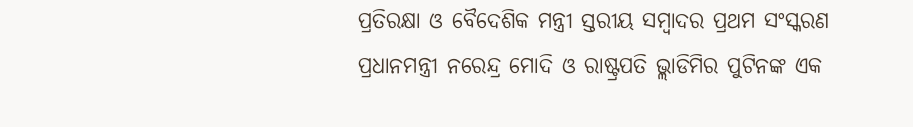ପ୍ରତିରକ୍ଷା ଓ ବୈଦେଶିକ ମନ୍ତ୍ରୀ ସ୍ତରୀୟ ସମ୍ବାଦର ପ୍ରଥମ ସଂସ୍କରଣ ପ୍ରଧାନମନ୍ତ୍ରୀ ନରେନ୍ଦ୍ର ମୋଦି ଓ ରାଷ୍ଟ୍ରପତି ଭ୍ଲାଡିମିର ପୁଟିନଙ୍କ ଏକ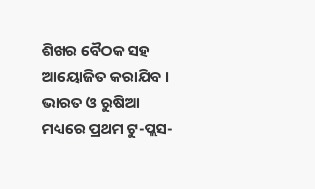ଶିଖର ବୈଠକ ସହ ଆୟୋଜିତ କରାଯିବ । ଭାରତ ଓ ରୁଷିଆ ମଧ୍ୟରେ ପ୍ରଥମ ଟୁ-ପ୍ଲସ-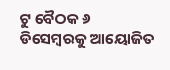ଟୁ ବୈଠକ ୬ ଡିସେମ୍ବରକୁ ଆୟୋଜିତ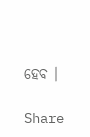ହେବ ।

Share